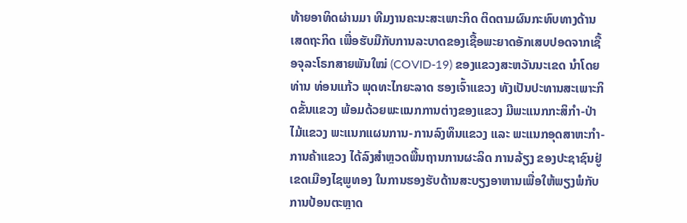ທ້າຍອາທິດຜ່ານມາ ທີມງານຄະນະສະເພາະກິດ ຕິດຕາມຜົນກະທົບທາງດ້ານເສດຖະກິດ ເພື່ອຮັບມືກັບການລະບາດຂອງເຊື້ອພະຍາດອັກເສບປອດຈາກເຊື້ອຈຸລະໂຣກສາຍພັນໃໝ່ (COVID-19) ຂອງແຂວງສະຫວັນນະເຂດ ນຳໂດຍທ່ານ ທ່ອນແກ້ວ ພຸດທະໄກຍະລາດ ຮອງເຈົ້າແຂວງ ທັງເປັນປະທານສະເພາະກິດຂັ້ນແຂວງ ພ້ອມດ້ວຍພະແນກການຕ່າງຂອງແຂວງ ມີພະແນກກະສິກຳ-ປ່າໄມ້ແຂວງ ພະແນກແຜນການ-ການລົງທຶນແຂວງ ແລະ ພະແນກອຸດສາຫະກຳ-ການຄ້າແຂວງ ໄດ້ລົງສຳຫຼວດພື້ນຖານການຜະລິດ ການລ້ຽງ ຂອງປະຊາຊົນຢູ່ເຂດເມືອງໄຊພູທອງ ໃນການຮອງຮັບດ້ານສະບຽງອາຫານເພື່ອໃຫ້ພຽງພໍກັບການປ້ອນຕະຫຼາດ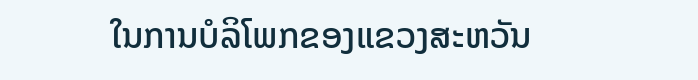ໃນການບໍລິໂພກຂອງແຂວງສະຫວັນ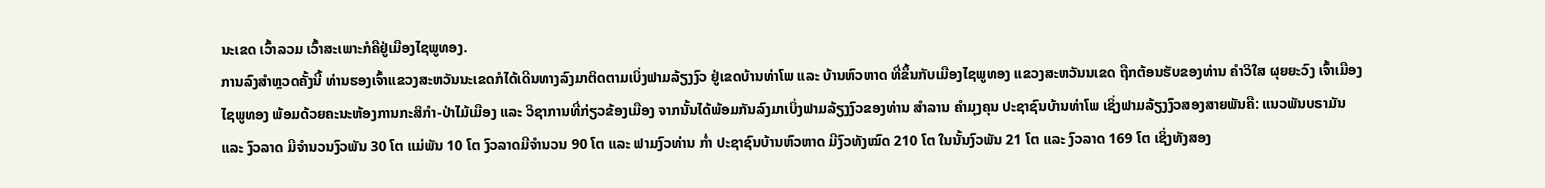ນະເຂດ ເວົ້າລວມ ເວົ້າສະເພາະກໍຄືຢູ່ເມືອງໄຊພູທອງ.
ການລົງສໍາຫຼວດຄັ້ງນີ້ ທ່ານຮອງເຈົ້າແຂວງສະຫວັນນະເຂດກໍໄດ້ເດີນທາງລົງມາຕິດຕາມເບິ່ງຟາມລ້ຽງງົວ ຢູ່ເຂດບ້ານທ່າໂພ ແລະ ບ້ານຫົວຫາດ ທີ່ຂຶ້ນກັບເມືອງໄຊພູທອງ ແຂວງສະຫວັນນເຂດ ຖືກຕ້ອນຮັບຂອງທ່ານ ຄໍາວິໃສ ຜຸຍຍະວົງ ເຈົ້າເມືອງໄຊພູທອງ ພ້ອມດ້ວຍຄະນະຫ້ອງການກະສິກໍາ-ປ່າໄມ້ເມືອງ ແລະ ວິຊາການທີ່ກ່ຽວຂ້ອງເມືອງ ຈາກນັ້ນໄດ້ພ້ອມກັນລົງມາເບິ່ງຟາມລ້ຽງງົວຂອງທ່ານ ສໍາລານ ຄໍາມຸງຄຸນ ປະຊາຊົນບ້ານທ່າໂພ ເຊິ່ງຟາມລ້ຽງງົວສອງສາຍພັນຄື: ແນວພັນບຣາມັນ ແລະ ງົວລາດ ມີຈໍານວນງົວພັນ 30 ໂຕ ແມ່ພັນ 10 ໂຕ ງົວລາດມີຈໍານວນ 90 ໂຕ ແລະ ຟາມງົວທ່ານ ກໍ່າ ປະຊາຊົນບ້ານຫົວຫາດ ມີງົວທັງໝົດ 210 ໂຕ ໃນນັ້ນງົວພັນ 21 ໂຕ ແລະ ງົວລາດ 169 ໂຕ ເຊິ່ງທັງສອງ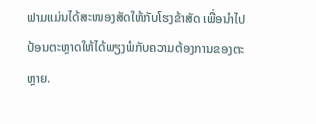ຟາມແມ່ນໄດ້ສະໜອງສັດໃຫ້ກັບໂຮງຂ້າສັດ ເພື່ອນໍາໄປປ້ອນຕະຫຼາດໃຫ້ໄດ້ພຽງພໍກັບຄວາມຕ້ອງການຂອງຕະຫຼາຍ.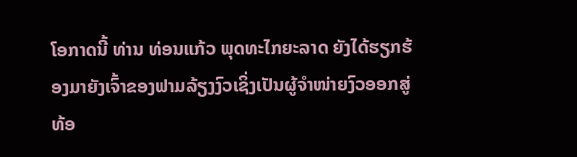ໂອກາດນີ້ ທ່ານ ທ່ອນແກ້ວ ພຸດທະໄກຍະລາດ ຍັງໄດ້ຮຽກຮ້ອງມາຍັງເຈົ້າຂອງຟາມລ້ຽງງົວເຊິ່ງເປັນຜູ້ຈຳໜ່າຍງົວອອກສູ່ທ້ອ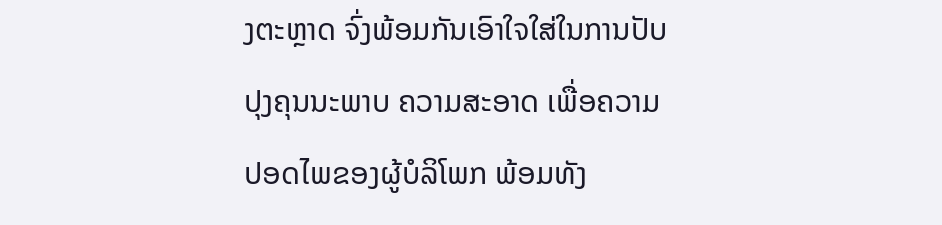ງຕະຫຼາດ ຈົ່ງພ້ອມກັນເອົາໃຈໃສ່ໃນການປັບປຸງຄຸນນະພາບ ຄວາມສະອາດ ເພື່ອຄວາມປອດໄພຂອງຜູ້ບໍລິໂພກ ພ້ອມທັງ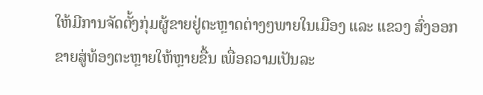ໃຫ້ມີການຈັດຕັ້ງກຸ່ມຜູ້ຂາຍຢູ່ຕະຫຼາດຕ່າງໆພາຍໃນເມືອງ ແລະ ແຂວງ ສົ່ງອອກຂາຍສູ່ທ້ອງຕະຫຼາຍໃຫ້ຫຼາຍຂື້ນ ເພື່ອຄວາມເປັນລະ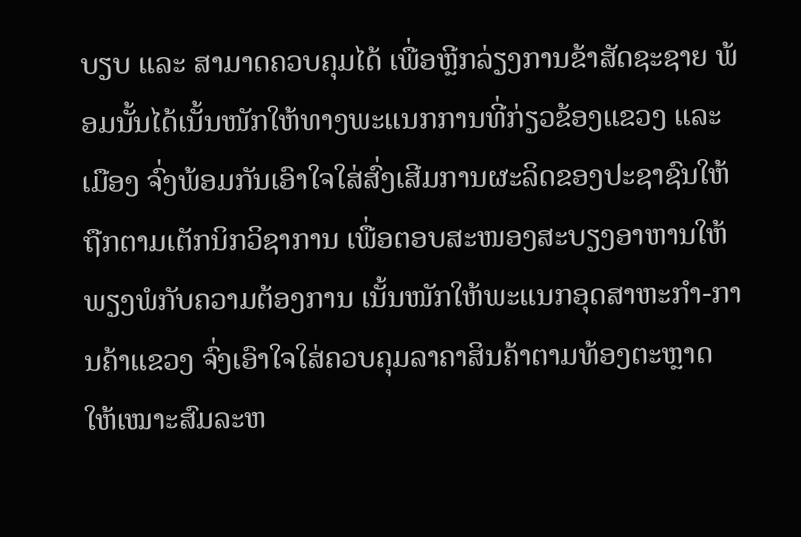ບຽບ ແລະ ສາມາດຄວບຄຸມໄດ້ ເພື່ອຫຼີກລ່ຽງການຂ້າສັດຊະຊາຍ ພ້ອມນັ້ນໄດ້ເນັ້ນໜັກໃຫ້ທາງພະແນກການທີ່ກ່ຽວຂ້ອງແຂວງ ແລະ ເມືອງ ຈົ່ງພ້ອມກັນເອົາໃຈໃສ່ສົ່ງເສີມການຜະລິດຂອງປະຊາຊົນໃຫ້ຖືກຕາມເຕັກນິກວິຊາການ ເພື່ອຕອບສະໜອງສະບຽງອາຫານໃຫ້ພຽງພໍກັບຄວາມຕ້ອງການ ເນັ້ນໜັກໃຫ້ພະແນກອຸດສາຫະກຳ-ການຄ້າແຂວງ ຈົ່ງເອົາໃຈໃສ່ຄວບຄຸມລາຄາສິນຄ້າຕາມທ້ອງຕະຫຼາດ ໃຫ້ເໝາະສົມລະຫ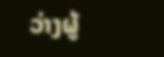ວ່າງຜູ້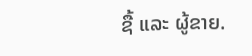ຊື້ ແລະ ຜູ້ຂາຍ.